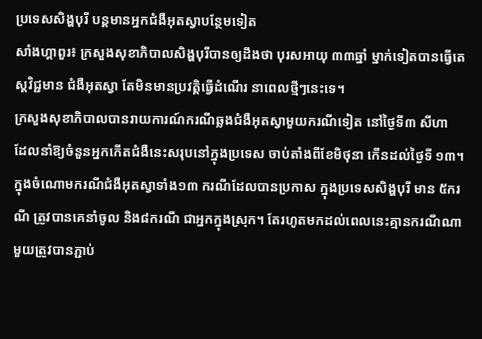ប្រទេសសិង្ហបុរី បន្តមានអ្នកជំងឺអុតស្វាបន្ថែមទៀត
សាំងហ្គាពួរ៖ ក្រសួងសុខាភិបាលសិង្ហបុរីបានឲ្យដឹងថា បុរសអាយុ ៣៣ឆ្នាំ ម្នាក់ទៀតបានធ្វើតេស្តវិជ្ជមាន ជំងឺអុតស្វា តែមិនមានប្រវត្តិធ្វើដំណើរ នាពេលថ្មីៗនេះទេ។
ក្រសួងសុខាភិបាលបានរាយការណ៍ករណីឆ្លងជំងឺអុតស្វាមួយករណីទៀត នៅថ្ងៃទី៣ សីហា ដែលនាំឱ្យចំនួនអ្នកកើតជំងឺនេះសរុបនៅក្នុងប្រទេស ចាប់តាំងពីខែមិថុនា កើនដល់ថ្ងៃទី ១៣។
ក្នុងចំណោមករណីជំងឺអុតស្វាទាំង១៣ ករណីដែលបានប្រកាស ក្នុងប្រទេសសិង្ហបុរី មាន ៥ករណី ត្រូវបានគេនាំចូល និង៨ករណី ជាអ្នកក្នុងស្រុក។ តែរហូតមកដល់ពេលនេះគ្មានករណីណាមួយត្រូវបានភ្ជាប់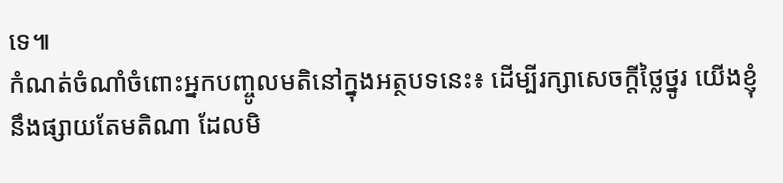ទេ៕
កំណត់ចំណាំចំពោះអ្នកបញ្ចូលមតិនៅក្នុងអត្ថបទនេះ៖ ដើម្បីរក្សាសេចក្ដីថ្លៃថ្នូរ យើងខ្ញុំនឹងផ្សាយតែមតិណា ដែលមិ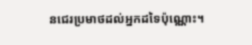នជេរប្រមាថដល់អ្នកដទៃប៉ុណ្ណោះ។